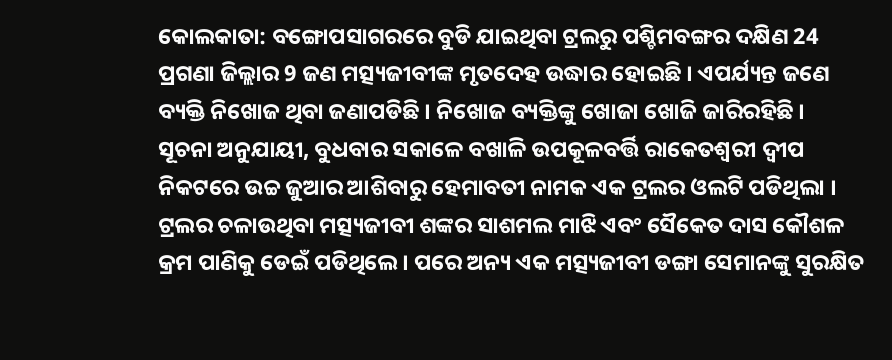କୋଲକାତା: ବଙ୍ଗୋପସାଗରରେ ବୁଡି ଯାଇଥିବା ଟ୍ରଲରୁ ପଶ୍ଚିମବଙ୍ଗର ଦକ୍ଷିଣ 24 ପ୍ରଗଣା ଜିଲ୍ଲାର 9 ଜଣ ମତ୍ସ୍ୟଜୀବୀଙ୍କ ମୃତଦେହ ଉଦ୍ଧାର ହୋଇଛି । ଏପର୍ଯ୍ୟନ୍ତ ଜଣେ ବ୍ୟକ୍ତି ନିଖୋଜ ଥିବା ଜଣାପଡିଛି । ନିଖୋଜ ବ୍ୟକ୍ତିଙ୍କୁ ଖୋଜା ଖୋଜି ଜାରିରହିଛି ।
ସୂଚନା ଅନୁଯାୟୀ, ବୁଧବାର ସକାଳେ ବଖାଳି ଉପକୂଳବର୍ତ୍ତି ରାକେତଶ୍ବରୀ ଦ୍ବୀପ ନିକଟରେ ଉଚ୍ଚ ଜୁଆର ଆଶିବାରୁ ହେମାବତୀ ନାମକ ଏକ ଟ୍ରଲର ଓଲଟି ପଡିଥିଲା । ଟ୍ରଲର ଚଳାଉଥିବା ମତ୍ସ୍ୟଜୀବୀ ଶଙ୍କର ସାଶମଲ ମାଝି ଏବଂ ସୈକେତ ଦାସ କୌଶଳ କ୍ରମ ପାଣିକୁ ଡେଇଁ ପଡିଥିଲେ । ପରେ ଅନ୍ୟ ଏକ ମତ୍ସ୍ୟଜୀବୀ ଡଙ୍ଗା ସେମାନଙ୍କୁ ସୁରକ୍ଷିତ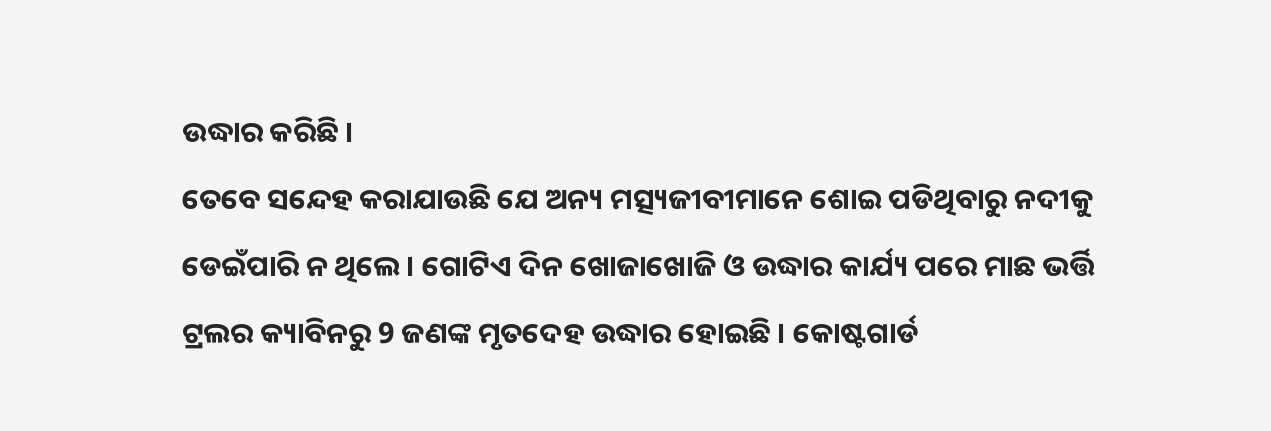ଉଦ୍ଧାର କରିଛି ।
ତେବେ ସନ୍ଦେହ କରାଯାଉଛି ଯେ ଅନ୍ୟ ମତ୍ସ୍ୟଜୀବୀମାନେ ଶୋଇ ପଡିଥିବାରୁ ନଦୀକୁ ଡେଇଁପାରି ନ ଥିଲେ । ଗୋଟିଏ ଦିନ ଖୋଜାଖୋଜି ଓ ଉଦ୍ଧାର କାର୍ଯ୍ୟ ପରେ ମାଛ ଭର୍ତ୍ତି ଟ୍ରଲର କ୍ୟାବିନରୁ 9 ଜଣଙ୍କ ମୃତଦେହ ଉଦ୍ଧାର ହୋଇଛି । କୋଷ୍ଟଗାର୍ଡ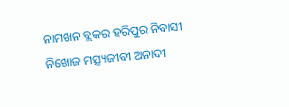ନାମଖନ ବ୍ଲକର ହରିପୁର ନିବାସୀ ନିଖୋଜ ମତ୍ସ୍ୟଜୀବୀ ଅନାଦୀ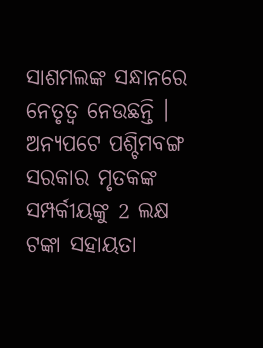ସାଶମଲଙ୍କ ସନ୍ଧାନରେ ନେତୃତ୍ୱ ନେଉଛନ୍ତି । ଅନ୍ୟପଟେ ପଶ୍ଚିମବଙ୍ଗ ସରକାର ମୃତକଙ୍କ ସମ୍ପର୍କୀୟଙ୍କୁ 2 ଲକ୍ଷ ଟଙ୍କା ସହାୟତା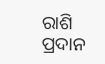ରାଶି ପ୍ରଦାନ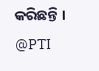କରିଛନ୍ତି ।
@PTI